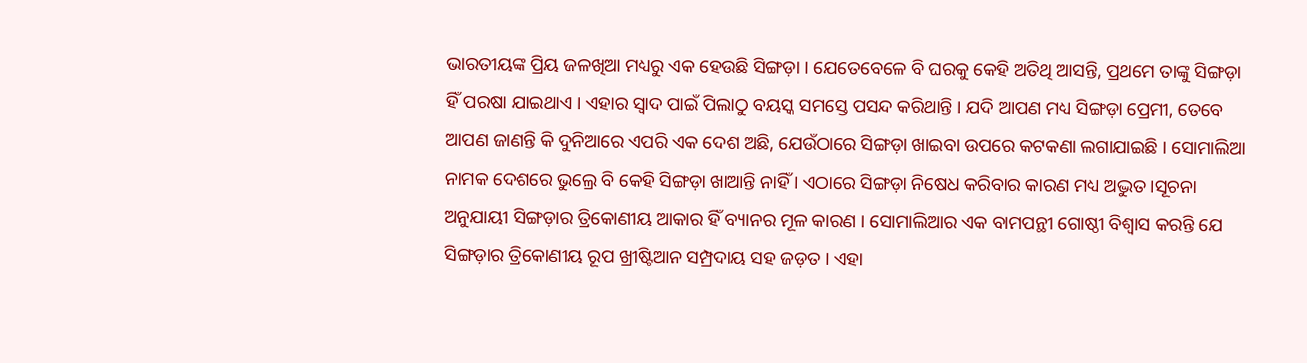ଭାରତୀୟଙ୍କ ପ୍ରିୟ ଜଳଖିଆ ମଧ୍ୟରୁ ଏକ ହେଉଛି ସିଙ୍ଗଡ଼ା । ଯେତେବେଳେ ବି ଘରକୁ କେହି ଅତିଥି ଆସନ୍ତି, ପ୍ରଥମେ ତାଙ୍କୁ ସିଙ୍ଗଡ଼ା ହିଁ ପରଷା ଯାଇଥାଏ । ଏହାର ସ୍ୱାଦ ପାଇଁ ପିଲାଠୁ ବୟସ୍କ ସମସ୍ତେ ପସନ୍ଦ କରିଥାନ୍ତି । ଯଦି ଆପଣ ମଧ୍ୟ ସିଙ୍ଗଡ଼ା ପ୍ରେମୀ, ତେବେ ଆପଣ ଜାଣନ୍ତି କି ଦୁନିଆରେ ଏପରି ଏକ ଦେଶ ଅଛି, ଯେଉଁଠାରେ ସିଙ୍ଗଡ଼ା ଖାଇବା ଉପରେ କଟକଣା ଲଗାଯାଇଛି । ସୋମାଲିଆ ନାମକ ଦେଶରେ ଭୁଲ୍ରେ ବି କେହି ସିଙ୍ଗଡ଼ା ଖାଆନ୍ତି ନାହିଁ । ଏଠାରେ ସିଙ୍ଗଡ଼ା ନିଷେଧ କରିବାର କାରଣ ମଧ୍ୟ ଅଦ୍ଭୁତ ।ସୂଚନା ଅନୁଯାୟୀ ସିଙ୍ଗଡ଼ାର ତ୍ରିକୋଣୀୟ ଆକାର ହିଁ ବ୍ୟାନର ମୂଳ କାରଣ । ସୋମାଲିଆର ଏକ ବାମପନ୍ଥୀ ଗୋଷ୍ଠୀ ବିଶ୍ୱାସ କରନ୍ତି ଯେ ସିଙ୍ଗଡ଼ାର ତ୍ରିକୋଣୀୟ ରୂପ ଖ୍ରୀଷ୍ଟିଆନ ସମ୍ପ୍ରଦାୟ ସହ ଜଡ଼ତ । ଏହା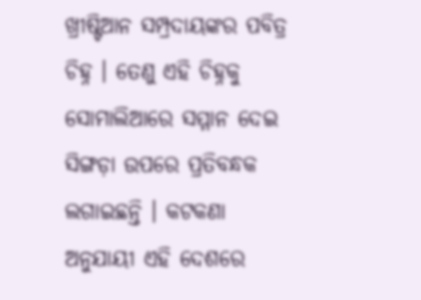ଖ୍ରୀଷ୍ଟିଆନ ସମ୍ପ୍ରଦାୟଙ୍କର ପବିତ୍ର ଚିହ୍ନ । ତେଣୁ ଏହି ଚିହ୍ନକୁ ସୋମାଲିଆରେ ସମ୍ମାନ ଦେଇ ସିଙ୍ଗଡ଼ା ଉପରେ ପ୍ରତିବନ୍ଧକ ଲଗାଇଛନ୍ତି । କଟକଣା ଅନୁଯାୟୀ ଏହି ଦେଶରେ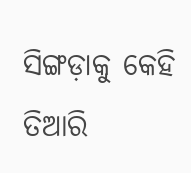ସିଙ୍ଗଡ଼ାକୁ କେହି ତିଆରି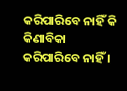କରିପାରିବେ ନାହିଁ କି କିଣାବିକା କରିପାରିବେ ନାହିଁ ।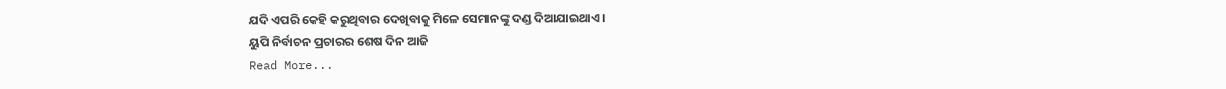ଯଦି ଏପରି କେହି କରୁଥିବାର ଦେଖିବାକୁ ମିଳେ ସେମାନଙ୍କୁ ଦଣ୍ଡ ଦିଆଯାଇଥାଏ ।
ୟୁପି ନିର୍ବାଚନ ପ୍ରଚାରର ଶେଷ ଦିନ ଆଜି
Read More...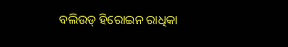ବଲିଉଡ୍ ହିରୋଇନ ରାଧିକା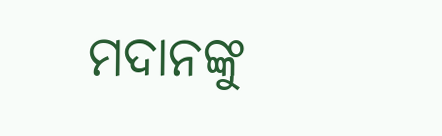ମଦାନଙ୍କୁ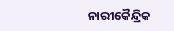ନାରୀକୈନ୍ଦ୍ରିକ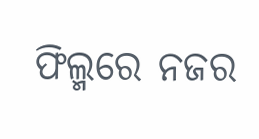ଫିଲ୍ମରେ ନଜର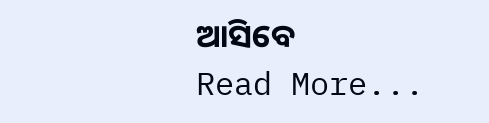ଆସିବେ
Read More...